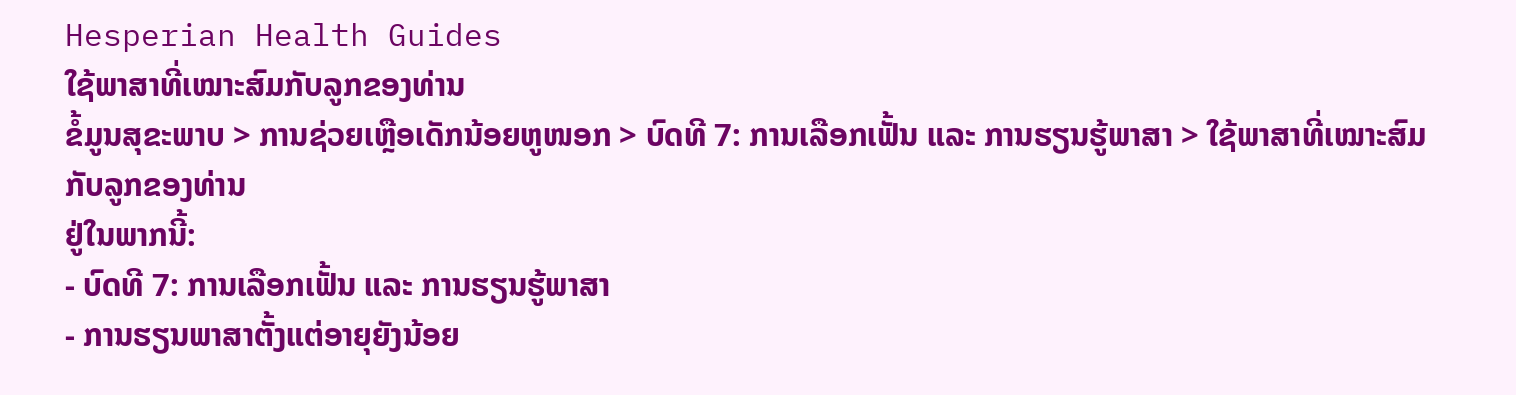Hesperian Health Guides
ໃຊ້ພາສາທີ່ເໝາະສົມກັບລູກຂອງທ່ານ
ຂໍ້ມູນສຸຂະພາບ > ການຊ່ວຍເຫຼືອເດັກນ້ອຍຫູໜອກ > ບົດທີ 7: ການເລືອກເຟັ້ນ ແລະ ການຮຽນຮູ້ພາສາ > ໃຊ້ພາສາທີ່ເໝາະສົມກັບລູກຂອງທ່ານ
ຢູ່ໃນພາກນີ້:
- ບົດທີ 7: ການເລືອກເຟັ້ນ ແລະ ການຮຽນຮູ້ພາສາ
- ການຮຽນພາສາຕັ້ງແຕ່ອາຍຸຍັງນ້ອຍ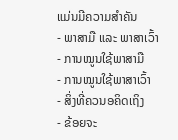ແມ່ນມີຄວາມສຳຄັນ
- ພາສາມື ແລະ ພາສາເວົ້າ
- ການໝູນໃຊ້ພາສາມື
- ການໝູນໃຊ້ພາສາເວົ້າ
- ສິ່ງທີ່ຄວນອຄິດເຖິງ
- ຂ້ອຍຈະ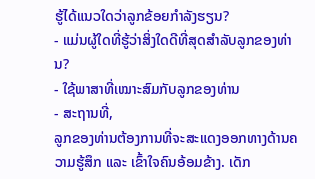ຮູ້ໄດ້ແນວໃດວ່າລູກຂ້ອຍກຳລັງຮຽນ?
- ແມ່ນຜູ້ໃດທີ່ຮູ້ວ່າສິ່ງໃດດີທີ່ສຸດສຳລັບລູກຂອງທ່ານ?
- ໃຊ້ພາສາທີ່ເໝາະສົມກັບລູກຂອງທ່ານ
- ສະຖານທີ່,
ລູກຂອງທ່ານຕ້ອງການທີ່ຈະສະແດງອອກທາງດ້ານຄວາມຮູ້ສຶກ ແລະ ເຂົ້າໃຈຄົນອ້ອມຂ້າງ. ເດັກ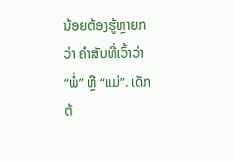ນ້ອຍຕ້ອງຮູ້ຫຼາຍກວ່າ ຄຳສັບທີ່ເວົ້າວ່າ “ພໍ່” ຫຼື “ແມ່”. ເດັກຕ້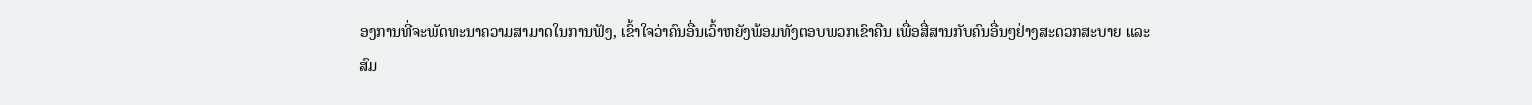ອງການທີ່ຈະພັດທະນາຄວາມສາມາດໃນການຟັງ, ເຂົ້າໃຈວ່າຄົນອື່ນເວົ້າຫຍັງພ້ອມທັງຕອບພວກເຂົາຄືນ ເພື່ອສື່ສານກັບຄົນອື່ນໆຢ່າງສະດວກສະບາຍ ແລະ ສົມ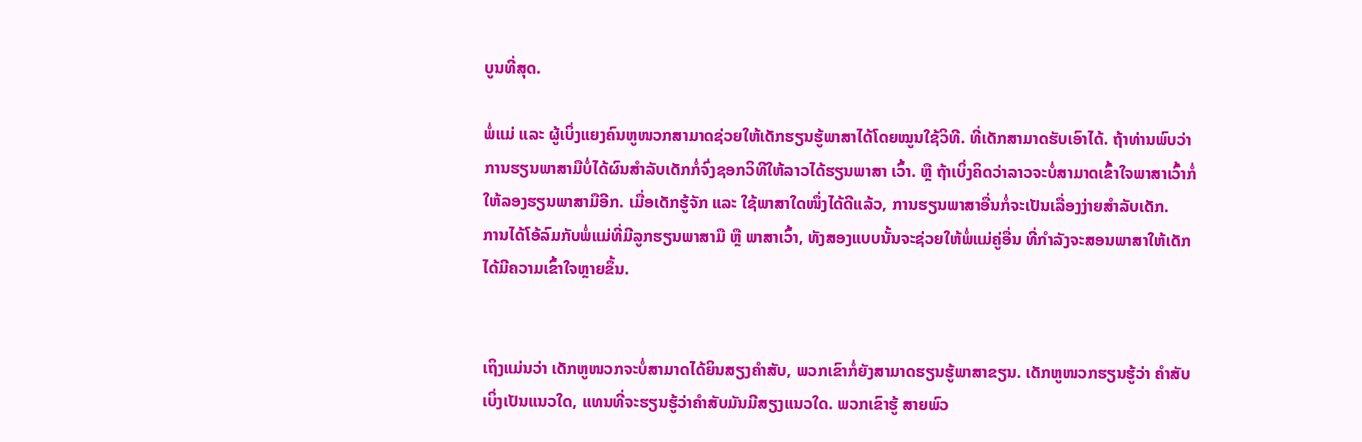ບູນທີ່ສຸດ.

ພໍ່ແມ່ ແລະ ຜູ້ເບິ່ງແຍງຄົນຫູໜວກສາມາດຊ່ວຍໃຫ້ເດັກຮຽນຮູ້ພາສາໄດ້ໂດຍໝູນໃຊ້ວິທີ. ທີ່ເດັກສາມາດຮັບເອົາໄດ້. ຖ້າທ່ານພົບວ່າການຮຽນພາສາມືບໍ່ໄດ້ຜົນສຳລັບເດັກກໍ່ຈົ່ງຊອກວິທີໃຫ້ລາວໄດ້ຮຽນພາສາ ເວົ້າ. ຫຼື ຖ້າເບິ່ງຄິດວ່າລາວຈະບໍ່ສາມາດເຂົ້າໃຈພາສາເວົ້າກໍ່ໃຫ້ລອງຮຽນພາສາມືອີກ. ເມື່ອເດັກຮູ້ຈັກ ແລະ ໃຊ້ພາສາໃດໜຶ່ງໄດ້ດີແລ້ວ, ການຮຽນພາສາອື່ນກໍ່ຈະເປັນເລື່ອງງ່າຍສຳລັບເດັກ.
ການໄດ້ໂອ້ລົມກັບພໍ່ແມ່ທີ່ມີລູກຮຽນພາສາມື ຫຼື ພາສາເວົ້າ, ທັງສອງແບບນັ້ນຈະຊ່ວຍໃຫ້ພໍ່ແມ່ຄູ່ອື່ນ ທີ່ກຳລັງຈະສອນພາສາໃຫ້ເດັກໄດ້ມີຄວາມເຂົ້າໃຈຫຼາຍຂຶ້ນ.


ເຖິງແມ່ນວ່າ ເດັກຫູໜວກຈະບໍ່ສາມາດໄດ້ຍິນສຽງຄຳສັບ, ພວກເຂົາກໍ່ຍັງສາມາດຮຽນຮູ້ພາສາຂຽນ. ເດັກຫູໜວກຮຽນຮູ້ວ່າ ຄຳສັບເບິ່ງເປັນແນວໃດ, ແທນທີ່ຈະຮຽນຮູ້ວ່າຄຳສັບມັນມີສຽງແນວໃດ. ພວກເຂົາຮູ້ ສາຍພົວ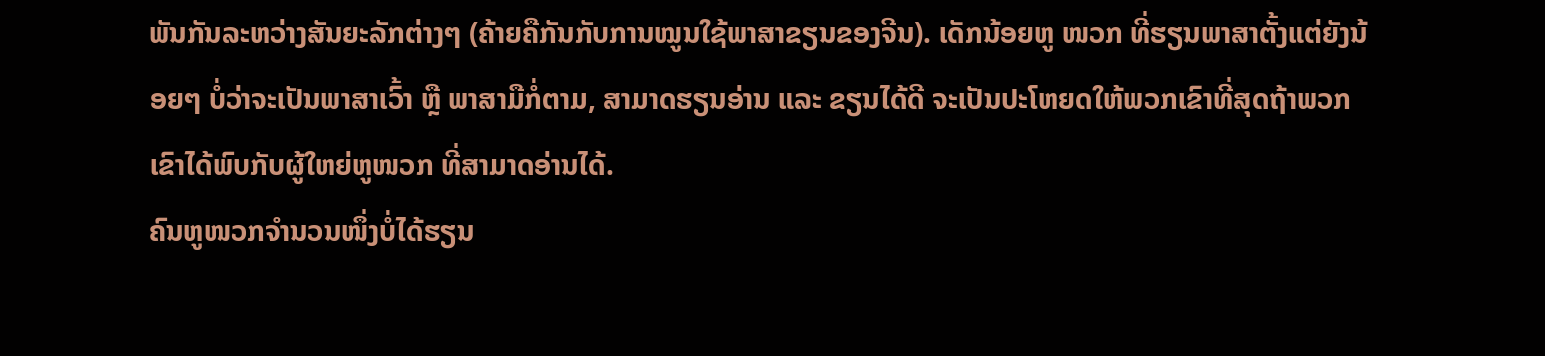ພັນກັນລະຫວ່າງສັນຍະລັກຕ່າງໆ (ຄ້າຍຄືກັນກັບການໝູນໃຊ້ພາສາຂຽນຂອງຈີນ). ເດັກນ້ອຍຫູ ໜວກ ທີ່ຮຽນພາສາຕັ້ງແຕ່ຍັງນ້ອຍໆ ບໍ່ວ່າຈະເປັນພາສາເວົ້າ ຫຼື ພາສາມືກໍ່ຕາມ, ສາມາດຮຽນອ່ານ ແລະ ຂຽນໄດ້ດີ ຈະເປັນປະໂຫຍດໃຫ້ພວກເຂົາທີ່ສຸດຖ້າພວກເຂົາໄດ້ພົບກັບຜູ້ໃຫຍ່ຫູໜວກ ທີ່ສາມາດອ່ານໄດ້.
ຄົນຫູໜວກຈຳນວນໜຶ່ງບໍ່ໄດ້ຮຽນ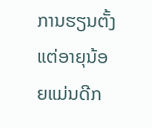ການຮຽນຕັ້ງແຕ່ອາຍຸນ້ອຍແມ່ນດີກ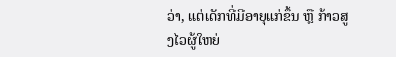ວ່າ, ແຕ່ເດັກທີ່ມີອາຍຸແກ່ຂຶ້ນ ຫຼື ກ້າວສູງໄວຜູ້ໃຫຍ່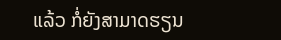ແລ້ວ ກໍ່ຍັງສາມາດຮຽນ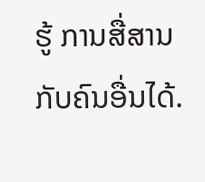ຮູ້ ການສື່ສານກັບຄົນອື່ນໄດ້.